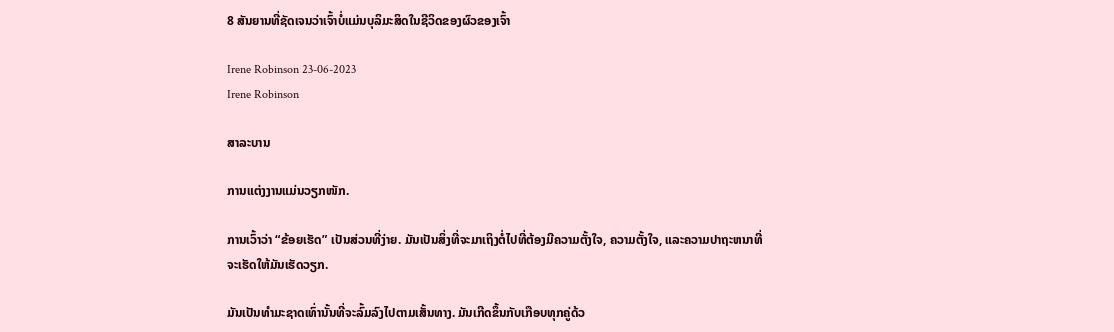8 ສັນຍານທີ່ຊັດເຈນວ່າເຈົ້າບໍ່ແມ່ນບຸລິມະສິດໃນຊີວິດຂອງຜົວຂອງເຈົ້າ

Irene Robinson 23-06-2023
Irene Robinson

ສາລະບານ

ການແຕ່ງງານແມ່ນວຽກໜັກ.

ການເວົ້າວ່າ “ຂ້ອຍເຮັດ” ເປັນສ່ວນທີ່ງ່າຍ. ມັນເປັນສິ່ງທີ່ຈະມາເຖິງຕໍ່ໄປທີ່ຕ້ອງມີຄວາມຕັ້ງໃຈ, ຄວາມຕັ້ງໃຈ, ແລະຄວາມປາຖະຫນາທີ່ຈະເຮັດໃຫ້ມັນເຮັດວຽກ.

ມັນເປັນທໍາມະຊາດເທົ່ານັ້ນທີ່ຈະລົ້ມລົງໄປຕາມເສັ້ນທາງ. ມັນເກີດຂຶ້ນກັບເກືອບທຸກຄູ່ດ້ວ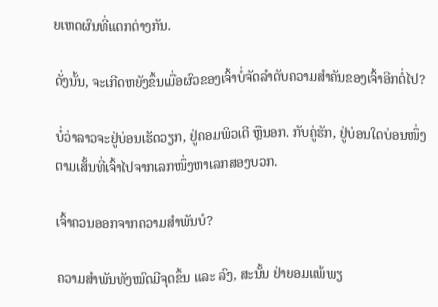ຍເຫດຜົນທີ່ແຕກຕ່າງກັນ.

ດັ່ງນັ້ນ, ຈະເກີດຫຍັງຂຶ້ນເມື່ອຜົວຂອງເຈົ້າບໍ່ຈັດລໍາດັບຄວາມສໍາຄັນຂອງເຈົ້າອີກຕໍ່ໄປ?

ບໍ່ວ່າລາວຈະຢູ່ບ່ອນເຮັດວຽກ, ຢູ່ຄອມພິວເຕີ ຫຼືນອກ. ກັບຄູ່ຮັກ, ຢູ່ບ່ອນໃດບ່ອນໜຶ່ງຕາມເສັ້ນທີ່ເຈົ້າໄປຈາກເລກໜຶ່ງຫາເລກສອງບວກ.

ເຈົ້າຄວນອອກຈາກຄວາມສຳພັນບໍ?

ຄວາມສຳພັນທັງໝົດມີຈຸດຂຶ້ນ ແລະ ລົງ, ສະນັ້ນ ຢ່າຍອມແພ້ພຽ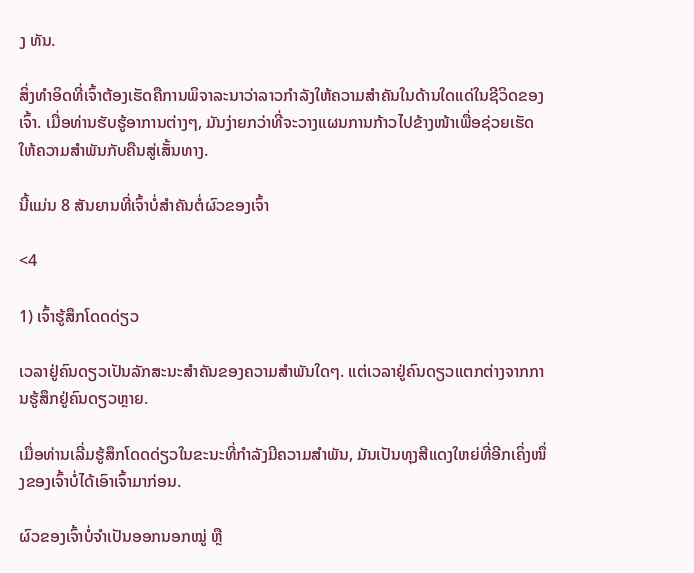ງ ທັນ.

ສິ່ງທຳອິດທີ່ເຈົ້າຕ້ອງເຮັດຄືການພິຈາລະນາວ່າລາວກຳລັງໃຫ້ຄວາມສຳຄັນໃນດ້ານໃດແດ່ໃນຊີວິດຂອງເຈົ້າ. ເມື່ອທ່ານຮັບຮູ້ອາການຕ່າງໆ, ມັນງ່າຍກວ່າທີ່ຈະວາງແຜນການກ້າວໄປຂ້າງໜ້າເພື່ອຊ່ວຍເຮັດໃຫ້ຄວາມສຳພັນກັບຄືນສູ່ເສັ້ນທາງ.

ນີ້ແມ່ນ 8 ສັນຍານທີ່ເຈົ້າບໍ່ສຳຄັນຕໍ່ຜົວຂອງເຈົ້າ

<4

1) ເຈົ້າຮູ້ສຶກໂດດດ່ຽວ

ເວລາຢູ່ຄົນດຽວເປັນລັກສະນະສຳຄັນຂອງຄວາມສຳພັນໃດໆ. ແຕ່ເວລາຢູ່ຄົນດຽວແຕກຕ່າງຈາກການຮູ້ສຶກຢູ່ຄົນດຽວຫຼາຍ.

ເມື່ອທ່ານເລີ່ມຮູ້ສຶກໂດດດ່ຽວໃນຂະນະທີ່ກຳລັງມີຄວາມສໍາພັນ, ມັນເປັນທຸງສີແດງໃຫຍ່ທີ່ອີກເຄິ່ງໜຶ່ງຂອງເຈົ້າບໍ່ໄດ້ເອົາເຈົ້າມາກ່ອນ.

ຜົວຂອງເຈົ້າບໍ່ຈຳເປັນອອກນອກໝູ່ ຫຼື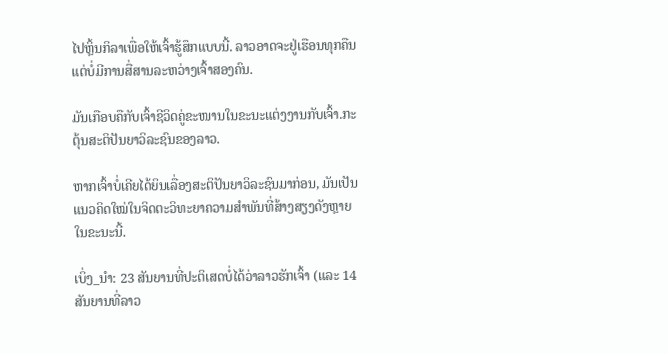ໄປຫຼິ້ນກິລາເພື່ອໃຫ້ເຈົ້າຮູ້ສຶກແບບນີ້. ລາວອາດຈະຢູ່ເຮືອນທຸກຄືນແຕ່ບໍ່ມີການສື່ສານລະຫວ່າງເຈົ້າສອງຄົນ.

ມັນເກືອບຄືກັບເຈົ້າຊີວິດຄູ່ຂະໜານໃນຂະນະແຕ່ງງານກັບເຈົ້າ.ກະຕຸ້ນສະຕິປັນຍາວິລະຊົນຂອງລາວ.

ຫາກເຈົ້າບໍ່ເຄີຍໄດ້ຍິນເລື່ອງສະຕິປັນຍາວິລະຊົນມາກ່ອນ, ມັນເປັນແນວຄິດໃໝ່ໃນຈິດຕະວິທະຍາຄວາມສໍາພັນທີ່ສ້າງສຽງດັງຫຼາຍໃນຂະນະນີ້.

ເບິ່ງ_ນຳ: 23 ສັນຍານທີ່ປະຕິເສດບໍ່ໄດ້ວ່າລາວຮັກເຈົ້າ (ແລະ 14 ສັນຍານທີ່ລາວ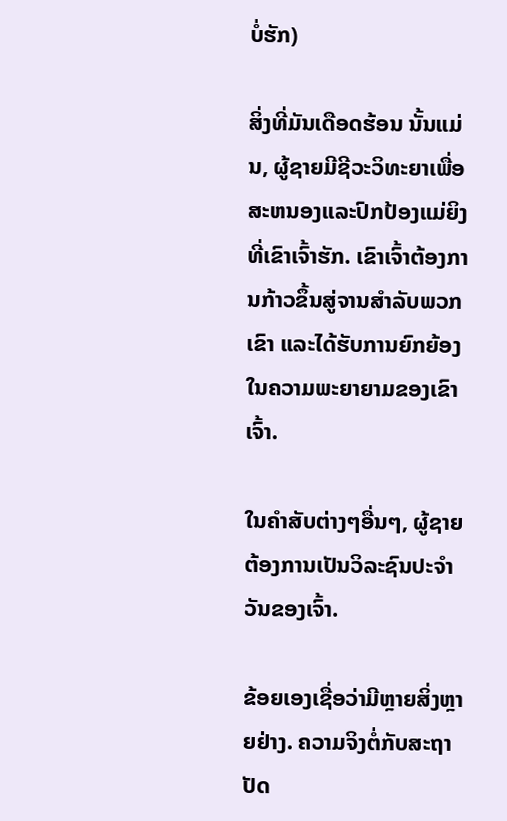ບໍ່ຮັກ)

ສິ່ງທີ່ມັນເດືອດຮ້ອນ ນັ້ນແມ່ນ, ຜູ້ຊາຍມີຊີວະວິທະຍາເພື່ອສະຫນອງແລະປົກປ້ອງແມ່ຍິງທີ່ເຂົາເຈົ້າຮັກ. ເຂົາເຈົ້າຕ້ອງການກ້າວຂຶ້ນສູ່ຈານສໍາລັບພວກເຂົາ ແລະໄດ້ຮັບການຍົກຍ້ອງໃນຄວາມພະຍາຍາມຂອງເຂົາເຈົ້າ.

ໃນຄໍາສັບຕ່າງໆອື່ນໆ, ຜູ້ຊາຍຕ້ອງການເປັນວິລະຊົນປະຈໍາວັນຂອງເຈົ້າ.

ຂ້ອຍເອງເຊື່ອວ່າມີຫຼາຍສິ່ງຫຼາຍຢ່າງ. ຄວາມຈິງຕໍ່ກັບສະຖາປັດ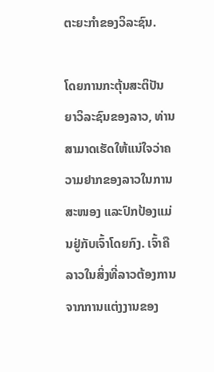ຕະຍະກຳຂອງວິລະຊົນ.

ໂດຍການກະຕຸ້ນສະຕິປັນຍາວິລະຊົນຂອງລາວ, ທ່ານສາມາດເຮັດໃຫ້ແນ່ໃຈວ່າຄວາມຢາກຂອງລາວໃນການສະໜອງ ແລະປົກປ້ອງແມ່ນຢູ່ກັບເຈົ້າໂດຍກົງ. ເຈົ້າຄືລາວໃນສິ່ງທີ່ລາວຕ້ອງການຈາກການແຕ່ງງານຂອງ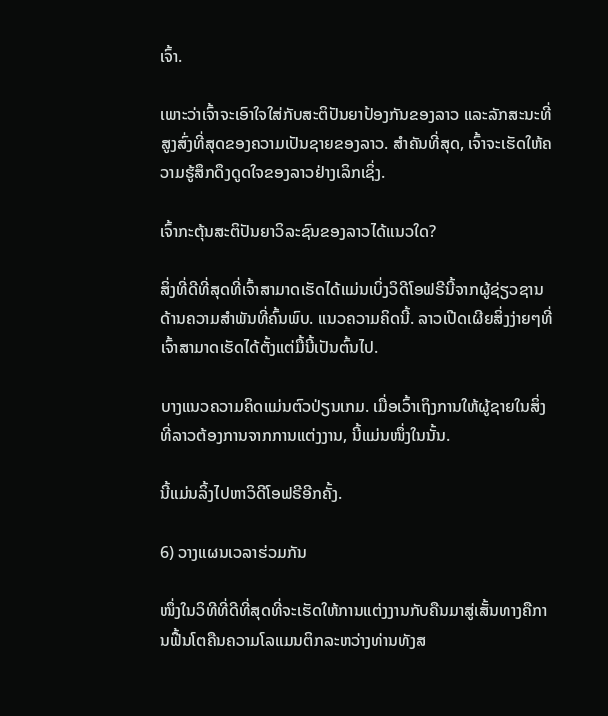ເຈົ້າ.

ເພາະວ່າເຈົ້າຈະເອົາໃຈໃສ່ກັບສະຕິປັນຍາປ້ອງກັນຂອງລາວ ແລະລັກສະນະທີ່ສູງສົ່ງທີ່ສຸດຂອງຄວາມເປັນຊາຍຂອງລາວ. ສຳຄັນທີ່ສຸດ, ເຈົ້າຈະເຮັດໃຫ້ຄວາມຮູ້ສຶກດຶງດູດໃຈຂອງລາວຢ່າງເລິກເຊິ່ງ.

ເຈົ້າກະຕຸ້ນສະຕິປັນຍາວິລະຊົນຂອງລາວໄດ້ແນວໃດ?

ສິ່ງທີ່ດີທີ່ສຸດທີ່ເຈົ້າສາມາດເຮັດໄດ້ແມ່ນເບິ່ງວິດີໂອຟຣີນີ້ຈາກຜູ້ຊ່ຽວຊານດ້ານຄວາມສໍາພັນທີ່ຄົ້ນພົບ. ແນວຄວາມຄິດນີ້. ລາວເປີດເຜີຍສິ່ງງ່າຍໆທີ່ເຈົ້າສາມາດເຮັດໄດ້ຕັ້ງແຕ່ມື້ນີ້ເປັນຕົ້ນໄປ.

ບາງແນວຄວາມຄິດແມ່ນຕົວປ່ຽນເກມ. ເມື່ອເວົ້າເຖິງການໃຫ້ຜູ້ຊາຍໃນສິ່ງທີ່ລາວຕ້ອງການຈາກການແຕ່ງງານ, ນີ້ແມ່ນໜຶ່ງໃນນັ້ນ.

ນີ້ແມ່ນລິ້ງໄປຫາວິດີໂອຟຣີອີກຄັ້ງ.

6) ວາງແຜນເວລາຮ່ວມກັນ

ໜຶ່ງໃນວິທີທີ່ດີທີ່ສຸດທີ່ຈະເຮັດໃຫ້ການແຕ່ງງານກັບຄືນມາສູ່ເສັ້ນທາງຄືການຟື້ນໂຕຄືນຄວາມໂລແມນຕິກລະຫວ່າງທ່ານທັງສ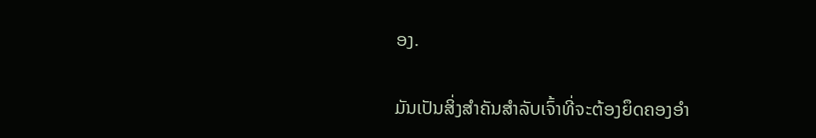ອງ.

ມັນເປັນສິ່ງສຳຄັນສຳລັບເຈົ້າທີ່ຈະຕ້ອງຍຶດຄອງອຳ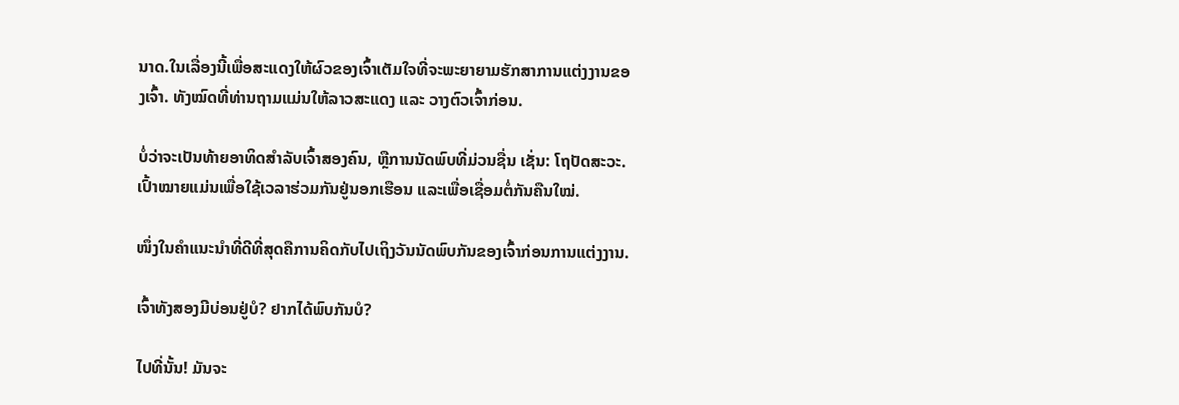ນາດ.ໃນເລື່ອງນີ້ເພື່ອສະແດງໃຫ້ຜົວຂອງເຈົ້າເຕັມໃຈທີ່ຈະພະຍາຍາມຮັກສາການແຕ່ງງານຂອງເຈົ້າ. ທັງໝົດທີ່ທ່ານຖາມແມ່ນໃຫ້ລາວສະແດງ ແລະ ວາງຕົວເຈົ້າກ່ອນ.

ບໍ່ວ່າຈະເປັນທ້າຍອາທິດສຳລັບເຈົ້າສອງຄົນ, ຫຼືການນັດພົບທີ່ມ່ວນຊື່ນ ເຊັ່ນ: ໂຖປັດສະວະ. ເປົ້າໝາຍແມ່ນເພື່ອໃຊ້ເວລາຮ່ວມກັນຢູ່ນອກເຮືອນ ແລະເພື່ອເຊື່ອມຕໍ່ກັນຄືນໃໝ່.

ໜຶ່ງໃນຄຳແນະນຳທີ່ດີທີ່ສຸດຄືການຄິດກັບໄປເຖິງວັນນັດພົບກັນຂອງເຈົ້າກ່ອນການແຕ່ງງານ.

ເຈົ້າທັງສອງມີບ່ອນຢູ່ບໍ? ຢາກໄດ້ພົບກັນບໍ?

ໄປທີ່ນັ້ນ! ມັນຈະ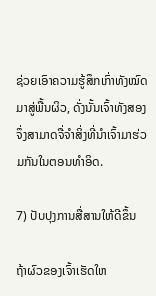ຊ່ວຍເອົາຄວາມຮູ້ສຶກເກົ່າທັງໝົດມາສູ່ພື້ນຜິວ, ດັ່ງນັ້ນເຈົ້າທັງສອງຈຶ່ງສາມາດຈື່ຈຳສິ່ງທີ່ນຳເຈົ້າມາຮ່ວມກັນໃນຕອນທຳອິດ.

7) ປັບປຸງການສື່ສານໃຫ້ດີຂຶ້ນ

ຖ້າຜົວຂອງເຈົ້າເຮັດໃຫ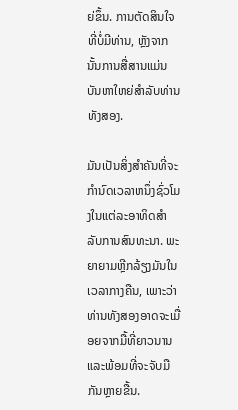ຍ່ຂຶ້ນ. ການຕັດສິນໃຈທີ່ບໍ່ມີທ່ານ, ຫຼັງຈາກນັ້ນການສື່ສານແມ່ນບັນຫາໃຫຍ່ສໍາລັບທ່ານທັງສອງ.

ມັນເປັນສິ່ງສໍາຄັນທີ່ຈະກໍານົດເວລາຫນຶ່ງຊົ່ວໂມງໃນແຕ່ລະອາທິດສໍາລັບການສົນທະນາ. ພະຍາຍາມຫຼີກລ້ຽງມັນໃນເວລາກາງຄືນ, ເພາະວ່າທ່ານທັງສອງອາດຈະເມື່ອຍຈາກມື້ທີ່ຍາວນານ ແລະພ້ອມທີ່ຈະຈັບມືກັນຫຼາຍຂື້ນ.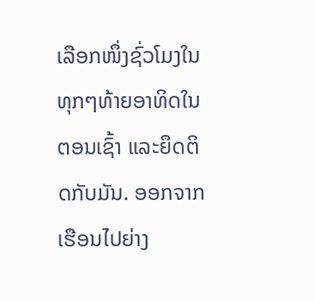ເລືອກໜຶ່ງຊົ່ວໂມງໃນທຸກໆທ້າຍອາທິດໃນຕອນເຊົ້າ ແລະຍຶດຕິດກັບມັນ. ອອກຈາກເຮືອນໄປຍ່າງ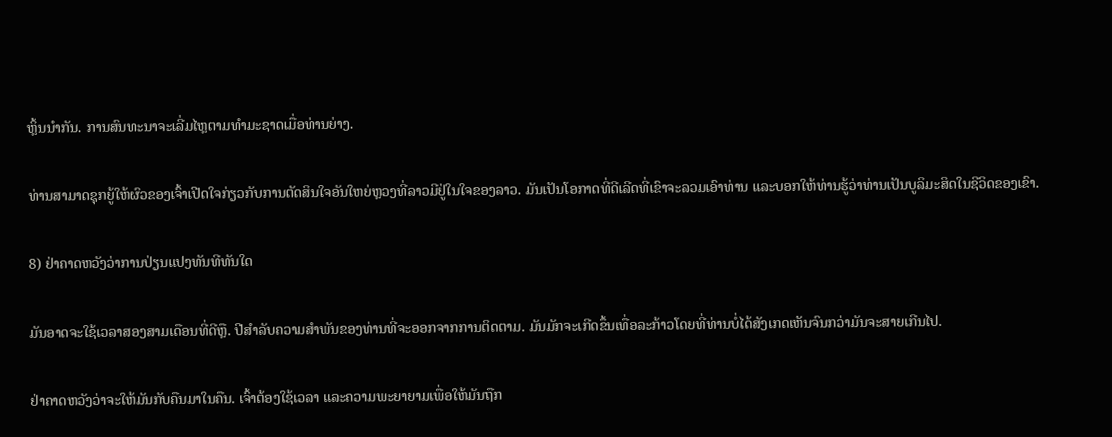ຫຼິ້ນນຳກັນ. ການສົນທະນາຈະເລີ່ມໄຫຼຕາມທໍາມະຊາດເມື່ອທ່ານຍ່າງ.

ທ່ານສາມາດຊຸກຍູ້ໃຫ້ຜົວຂອງເຈົ້າເປີດໃຈກ່ຽວກັບການຕັດສິນໃຈອັນໃຫຍ່ຫຼວງທີ່ລາວມີຢູ່ໃນໃຈຂອງລາວ. ມັນເປັນໂອກາດທີ່ດີເລີດທີ່ເຂົາຈະລວມເອົາທ່ານ ແລະບອກໃຫ້ທ່ານຮູ້ວ່າທ່ານເປັນບູລິມະສິດໃນຊີວິດຂອງເຂົາ.

8) ຢ່າຄາດຫວັງວ່າການປ່ຽນແປງທັນທີທັນໃດ

ມັນອາດຈະໃຊ້ເວລາສອງສາມເດືອນທີ່ດີຫຼື. ປີສໍາລັບຄວາມສໍາພັນຂອງທ່ານທີ່ຈະອອກຈາກການຕິດຕາມ. ມັນມັກຈະເກີດຂຶ້ນເທື່ອລະກ້າວໂດຍທີ່ທ່ານບໍ່ໄດ້ສັງເກດເຫັນຈົນກວ່າມັນຈະສາຍເກີນໄປ.

ຢ່າຄາດຫວັງວ່າຈະໃຫ້ມັນກັບຄືນມາໃນຄືນ. ເຈົ້າຕ້ອງໃຊ້ເວລາ ແລະຄວາມພະຍາຍາມເພື່ອໃຫ້ມັນຖືກ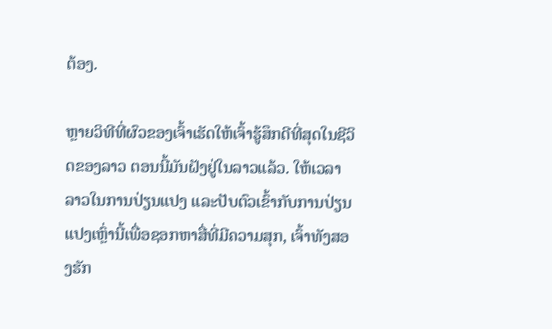ຕ້ອງ.

ຫຼາຍວິທີທີ່ຜົວຂອງເຈົ້າເຮັດໃຫ້ເຈົ້າຮູ້ສຶກດີທີ່ສຸດໃນຊີວິດຂອງລາວ ຕອນນີ້ມັນຝັງຢູ່ໃນລາວແລ້ວ. ໃຫ້ເວລາລາວໃນການປ່ຽນແປງ ແລະປັບຕົວເຂົ້າກັບການປ່ຽນແປງເຫຼົ່ານີ້ເພື່ອຊອກຫາສື່ທີ່ມີຄວາມສຸກ, ເຈົ້າທັງສອງຮັກ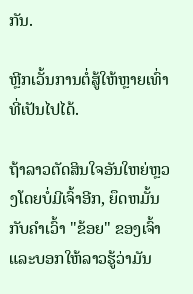ກັນ.

ຫຼີກເວັ້ນການຕໍ່ສູ້ໃຫ້ຫຼາຍເທົ່າທີ່ເປັນໄປໄດ້.

ຖ້າລາວຕັດສິນໃຈອັນໃຫຍ່ຫຼວງໂດຍບໍ່ມີເຈົ້າອີກ, ຍຶດຫມັ້ນກັບຄໍາເວົ້າ "ຂ້ອຍ" ຂອງເຈົ້າແລະບອກໃຫ້ລາວຮູ້ວ່າມັນ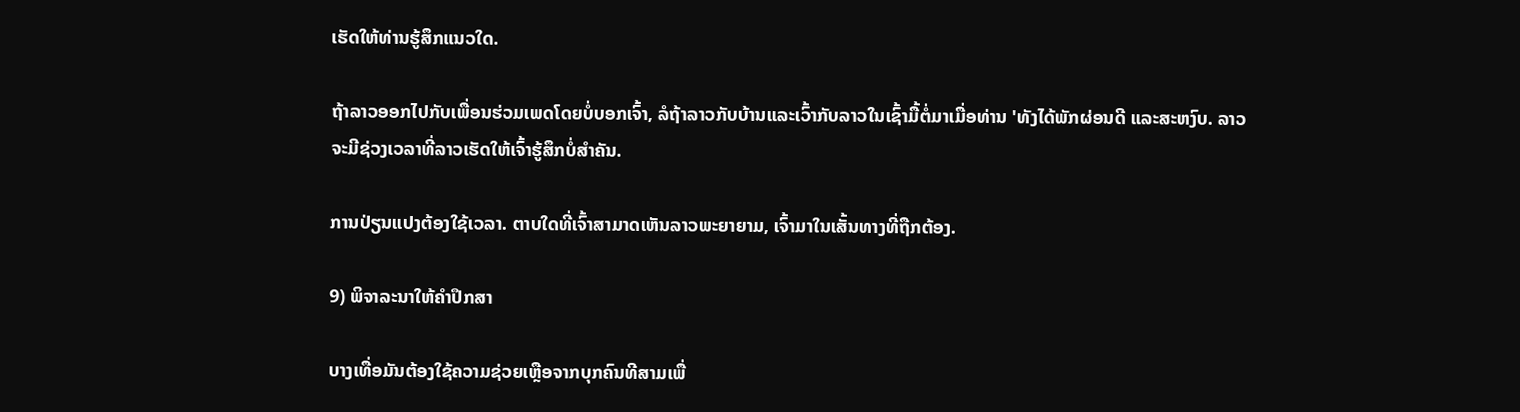ເຮັດໃຫ້ທ່ານຮູ້ສຶກແນວໃດ.

ຖ້າລາວອອກໄປກັບເພື່ອນຮ່ວມເພດໂດຍບໍ່ບອກເຈົ້າ, ລໍຖ້າລາວກັບບ້ານແລະເວົ້າກັບລາວໃນເຊົ້າມື້ຕໍ່ມາເມື່ອທ່ານ 'ທັງໄດ້ພັກຜ່ອນດີ ແລະສະຫງົບ. ລາວຈະມີຊ່ວງເວລາທີ່ລາວເຮັດໃຫ້ເຈົ້າຮູ້ສຶກບໍ່ສຳຄັນ.

ການປ່ຽນແປງຕ້ອງໃຊ້ເວລາ. ຕາບໃດທີ່ເຈົ້າສາມາດເຫັນລາວພະຍາຍາມ, ເຈົ້າມາໃນເສັ້ນທາງທີ່ຖືກຕ້ອງ.

9) ພິຈາລະນາໃຫ້ຄຳປຶກສາ

ບາງເທື່ອມັນຕ້ອງໃຊ້ຄວາມຊ່ວຍເຫຼືອຈາກບຸກຄົນທີສາມເພື່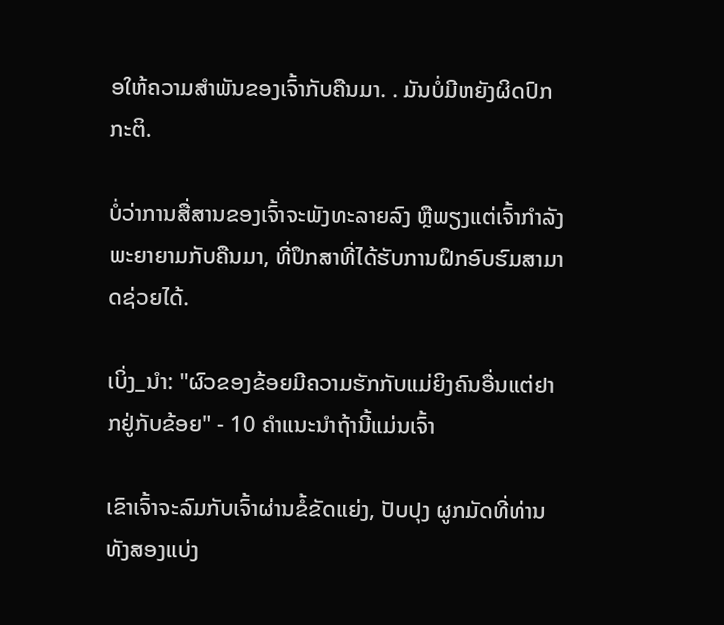ອໃຫ້ຄວາມສຳພັນຂອງເຈົ້າກັບຄືນມາ. . ມັນບໍ່ມີຫຍັງຜິດປົກກະຕິ.

ບໍ່ວ່າການສື່ສານຂອງເຈົ້າຈະພັງທະລາຍລົງ ຫຼືພຽງແຕ່ເຈົ້າກໍາລັງພະຍາຍາມກັບຄືນມາ, ທີ່ປຶກສາທີ່ໄດ້ຮັບການຝຶກອົບຮົມສາມາດຊ່ວຍໄດ້.

ເບິ່ງ_ນຳ: "ຜົວຂອງຂ້ອຍມີຄວາມຮັກກັບແມ່ຍິງຄົນອື່ນແຕ່ຢາກຢູ່ກັບຂ້ອຍ" - 10 ຄໍາແນະນໍາຖ້ານີ້ແມ່ນເຈົ້າ

ເຂົາເຈົ້າຈະລົມກັບເຈົ້າຜ່ານຂໍ້ຂັດແຍ່ງ, ປັບປຸງ ຜູກມັດທີ່ທ່ານທັງສອງແບ່ງ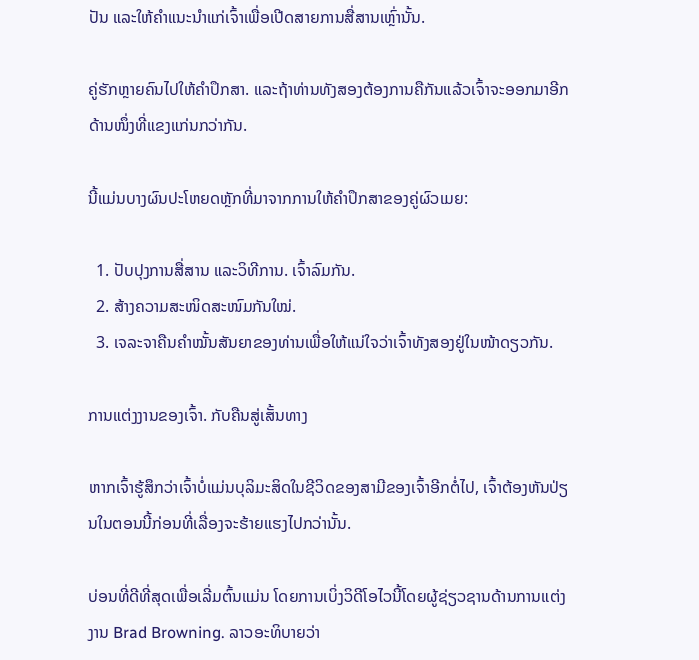ປັນ ແລະໃຫ້ຄຳແນະນຳແກ່ເຈົ້າເພື່ອເປີດສາຍການສື່ສານເຫຼົ່ານັ້ນ.

ຄູ່ຮັກຫຼາຍຄົນໄປໃຫ້ຄຳປຶກສາ. ແລະຖ້າທ່ານທັງສອງຕ້ອງການຄືກັນແລ້ວເຈົ້າຈະອອກມາອີກດ້ານໜຶ່ງທີ່ແຂງແກ່ນກວ່າກັນ.

ນີ້ແມ່ນບາງຜົນປະໂຫຍດຫຼັກທີ່ມາຈາກການໃຫ້ຄໍາປຶກສາຂອງຄູ່ຜົວເມຍ:

  1. ປັບປຸງການສື່ສານ ແລະວິທີການ. ເຈົ້າລົມກັນ.
  2. ສ້າງຄວາມສະໜິດສະໜົມກັນໃໝ່.
  3. ເຈລະຈາຄືນຄຳໝັ້ນສັນຍາຂອງທ່ານເພື່ອໃຫ້ແນ່ໃຈວ່າເຈົ້າທັງສອງຢູ່ໃນໜ້າດຽວກັນ.

ການແຕ່ງງານຂອງເຈົ້າ. ກັບຄືນສູ່ເສັ້ນທາງ

ຫາກເຈົ້າຮູ້ສຶກວ່າເຈົ້າບໍ່ແມ່ນບຸລິມະສິດໃນຊີວິດຂອງສາມີຂອງເຈົ້າອີກຕໍ່ໄປ, ເຈົ້າຕ້ອງຫັນປ່ຽນໃນຕອນນີ້ກ່ອນທີ່ເລື່ອງຈະຮ້າຍແຮງໄປກວ່ານັ້ນ.

ບ່ອນທີ່ດີທີ່ສຸດເພື່ອເລີ່ມຕົ້ນແມ່ນ ໂດຍການເບິ່ງວິດີໂອໄວນີ້ໂດຍຜູ້ຊ່ຽວຊານດ້ານການແຕ່ງງານ Brad Browning. ລາວອະທິບາຍວ່າ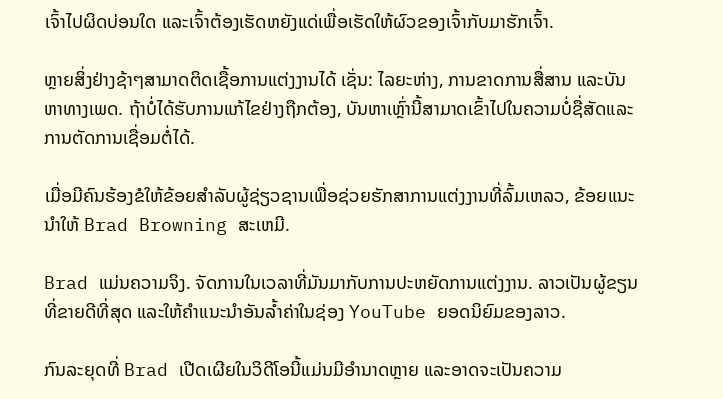ເຈົ້າໄປຜິດບ່ອນໃດ ແລະເຈົ້າຕ້ອງເຮັດຫຍັງແດ່ເພື່ອເຮັດໃຫ້ຜົວຂອງເຈົ້າກັບມາຮັກເຈົ້າ.

ຫຼາຍສິ່ງຢ່າງຊ້າໆສາມາດຕິດເຊື້ອການແຕ່ງງານໄດ້ ເຊັ່ນ: ໄລຍະຫ່າງ, ການຂາດການສື່ສານ ແລະບັນຫາທາງເພດ. ຖ້າບໍ່ໄດ້ຮັບການແກ້ໄຂຢ່າງຖືກຕ້ອງ, ບັນຫາເຫຼົ່ານີ້ສາມາດເຂົ້າໄປໃນຄວາມບໍ່ຊື່ສັດແລະການຕັດການເຊື່ອມຕໍ່ໄດ້.

ເມື່ອມີຄົນຮ້ອງຂໍໃຫ້ຂ້ອຍສໍາລັບຜູ້ຊ່ຽວຊານເພື່ອຊ່ວຍຮັກສາການແຕ່ງງານທີ່ລົ້ມເຫລວ, ຂ້ອຍແນະນໍາໃຫ້ Brad Browning ສະເຫມີ.

Brad ແມ່ນຄວາມຈິງ. ຈັດການໃນເວລາທີ່ມັນມາກັບການປະຫຍັດການແຕ່ງງານ. ລາວເປັນຜູ້ຂຽນທີ່ຂາຍດີທີ່ສຸດ ແລະໃຫ້ຄຳແນະນຳອັນລ້ຳຄ່າໃນຊ່ອງ YouTube ຍອດນິຍົມຂອງລາວ.

ກົນລະຍຸດທີ່ Brad ເປີດເຜີຍໃນວິດີໂອນີ້ແມ່ນມີອໍານາດຫຼາຍ ແລະອາດຈະເປັນຄວາມ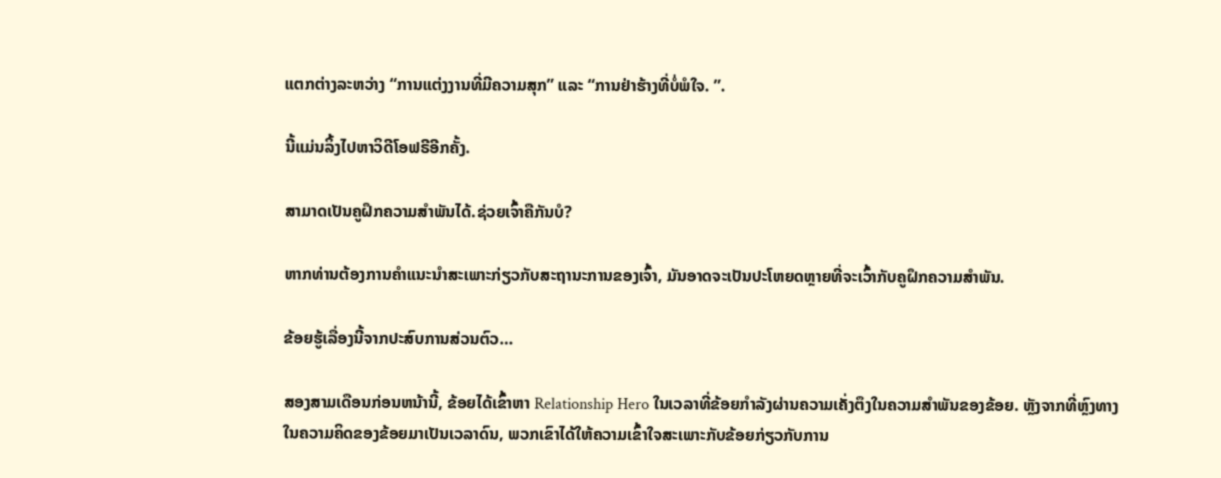ແຕກຕ່າງລະຫວ່າງ “ການແຕ່ງງານທີ່ມີຄວາມສຸກ” ແລະ “ການຢ່າຮ້າງທີ່ບໍ່ພໍໃຈ. ”.

ນີ້ແມ່ນລິ້ງໄປຫາວິດີໂອຟຣີອີກຄັ້ງ.

ສາມາດເປັນຄູຝຶກຄວາມສຳພັນໄດ້.ຊ່ວຍເຈົ້າຄືກັນບໍ?

ຫາກທ່ານຕ້ອງການຄຳແນະນຳສະເພາະກ່ຽວກັບສະຖານະການຂອງເຈົ້າ, ມັນອາດຈະເປັນປະໂຫຍດຫຼາຍທີ່ຈະເວົ້າກັບຄູຝຶກຄວາມສຳພັນ.

ຂ້ອຍຮູ້ເລື່ອງນີ້ຈາກປະສົບການສ່ວນຕົວ…

ສອງສາມເດືອນກ່ອນຫນ້ານີ້, ຂ້ອຍໄດ້ເຂົ້າຫາ Relationship Hero ໃນເວລາທີ່ຂ້ອຍກໍາລັງຜ່ານຄວາມເຄັ່ງຕຶງໃນຄວາມສໍາພັນຂອງຂ້ອຍ. ຫຼັງຈາກທີ່ຫຼົງທາງໃນຄວາມຄິດຂອງຂ້ອຍມາເປັນເວລາດົນ, ພວກເຂົາໄດ້ໃຫ້ຄວາມເຂົ້າໃຈສະເພາະກັບຂ້ອຍກ່ຽວກັບການ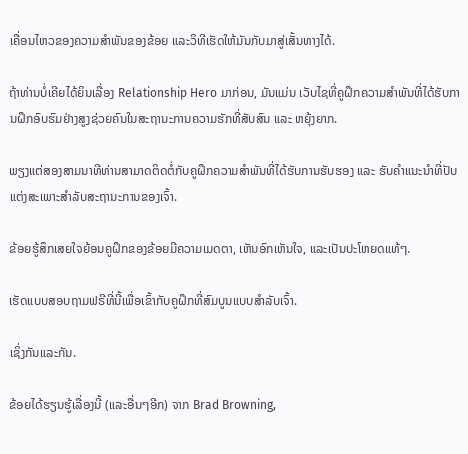ເຄື່ອນໄຫວຂອງຄວາມສຳພັນຂອງຂ້ອຍ ແລະວິທີເຮັດໃຫ້ມັນກັບມາສູ່ເສັ້ນທາງໄດ້.

ຖ້າທ່ານບໍ່ເຄີຍໄດ້ຍິນເລື່ອງ Relationship Hero ມາກ່ອນ, ມັນແມ່ນ ເວັບໄຊທີ່ຄູຝຶກຄວາມສຳພັນທີ່ໄດ້ຮັບການຝຶກອົບຮົມຢ່າງສູງຊ່ວຍຄົນໃນສະຖານະການຄວາມຮັກທີ່ສັບສົນ ແລະ ຫຍຸ້ງຍາກ.

ພຽງແຕ່ສອງສາມນາທີທ່ານສາມາດຕິດຕໍ່ກັບຄູຝຶກຄວາມສຳພັນທີ່ໄດ້ຮັບການຮັບຮອງ ແລະ ຮັບຄຳແນະນຳທີ່ປັບແຕ່ງສະເພາະສຳລັບສະຖານະການຂອງເຈົ້າ.

ຂ້ອຍຮູ້ສຶກເສຍໃຈຍ້ອນຄູຝຶກຂອງຂ້ອຍມີຄວາມເມດຕາ, ເຫັນອົກເຫັນໃຈ, ແລະເປັນປະໂຫຍດແທ້ໆ.

ເຮັດແບບສອບຖາມຟຣີທີ່ນີ້ເພື່ອເຂົ້າກັບຄູຝຶກທີ່ສົມບູນແບບສຳລັບເຈົ້າ.

ເຊິ່ງກັນແລະກັນ.

ຂ້ອຍໄດ້ຮຽນຮູ້ເລື່ອງນີ້ (ແລະອື່ນໆອີກ) ຈາກ Brad Browning,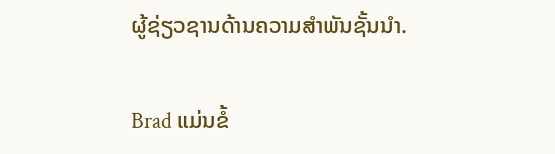ຜູ້ຊ່ຽວຊານດ້ານຄວາມສຳພັນຊັ້ນນໍາ.

Brad ແມ່ນຂໍ້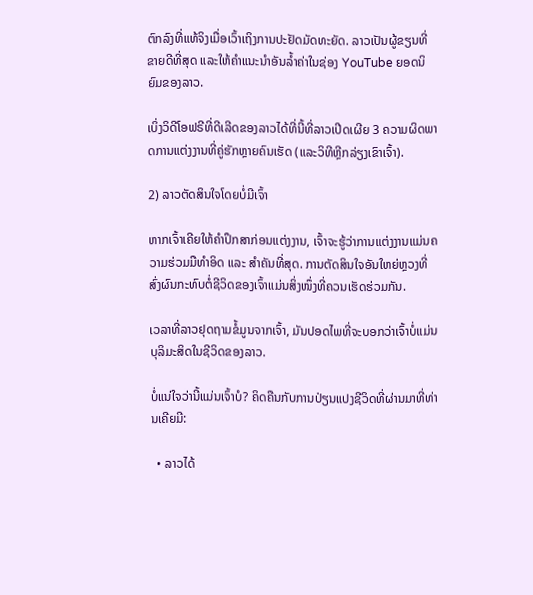ຕົກລົງທີ່ແທ້ຈິງເມື່ອເວົ້າເຖິງການປະຢັດມັດທະຍັດ. ລາວເປັນຜູ້ຂຽນທີ່ຂາຍດີທີ່ສຸດ ແລະໃຫ້ຄຳແນະນຳອັນລ້ຳຄ່າໃນຊ່ອງ YouTube ຍອດນິຍົມຂອງລາວ.

ເບິ່ງວິດີໂອຟຣີທີ່ດີເລີດຂອງລາວໄດ້ທີ່ນີ້ທີ່ລາວເປີດເຜີຍ 3 ຄວາມຜິດພາດການແຕ່ງງານທີ່ຄູ່ຮັກຫຼາຍຄົນເຮັດ (ແລະວິທີຫຼີກລ່ຽງເຂົາເຈົ້າ).

2) ລາວຕັດສິນໃຈໂດຍບໍ່ມີເຈົ້າ

ຫາກເຈົ້າເຄີຍໃຫ້ຄຳປຶກສາກ່ອນແຕ່ງງານ, ເຈົ້າຈະຮູ້ວ່າການແຕ່ງງານແມ່ນຄວາມຮ່ວມມືທຳອິດ ແລະ ສຳຄັນທີ່ສຸດ. ການຕັດສິນໃຈອັນໃຫຍ່ຫຼວງທີ່ສົ່ງຜົນກະທົບຕໍ່ຊີວິດຂອງເຈົ້າແມ່ນສິ່ງໜຶ່ງທີ່ຄວນເຮັດຮ່ວມກັນ.

ເວລາທີ່ລາວຢຸດຖາມຂໍ້ມູນຈາກເຈົ້າ, ມັນປອດໄພທີ່ຈະບອກວ່າເຈົ້າບໍ່ແມ່ນບຸລິມະສິດໃນຊີວິດຂອງລາວ.

ບໍ່ແນ່ໃຈວ່ານີ້ແມ່ນເຈົ້າບໍ? ຄິດຄືນກັບການປ່ຽນແປງຊີວິດທີ່ຜ່ານມາທີ່ທ່ານເຄີຍມີ:

  • ລາວໄດ້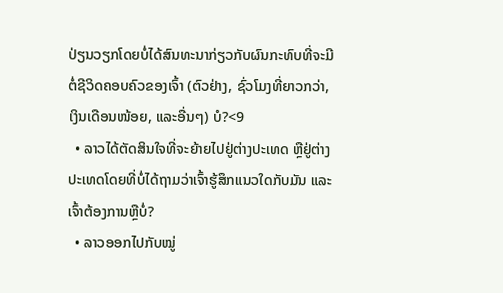ປ່ຽນວຽກໂດຍບໍ່ໄດ້ສົນທະນາກ່ຽວກັບຜົນກະທົບທີ່ຈະມີຕໍ່ຊີວິດຄອບຄົວຂອງເຈົ້າ (ຕົວຢ່າງ, ຊົ່ວໂມງທີ່ຍາວກວ່າ, ເງິນເດືອນໜ້ອຍ, ແລະອື່ນໆ) ບໍ?<9
  • ລາວໄດ້ຕັດສິນໃຈທີ່ຈະຍ້າຍໄປຢູ່ຕ່າງປະເທດ ຫຼືຢູ່ຕ່າງປະເທດໂດຍທີ່ບໍ່ໄດ້ຖາມວ່າເຈົ້າຮູ້ສຶກແນວໃດກັບມັນ ແລະເຈົ້າຕ້ອງການຫຼືບໍ່?
  • ລາວອອກໄປກັບໝູ່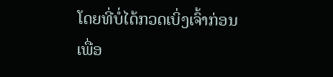ໂດຍທີ່ບໍ່ໄດ້ກວດເບິ່ງເຈົ້າກ່ອນເພື່ອ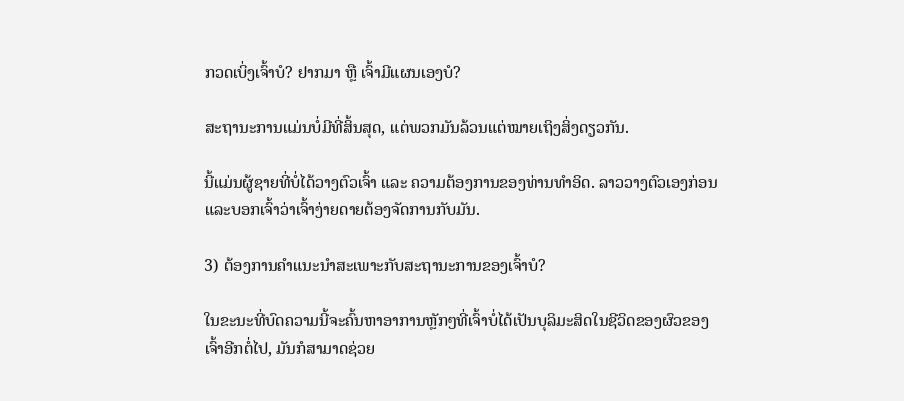ກວດເບິ່ງເຈົ້າບໍ? ຢາກມາ ຫຼື ເຈົ້າມີແຜນເອງບໍ?

ສະຖານະການແມ່ນບໍ່ມີທີ່ສິ້ນສຸດ, ແຕ່ພວກມັນລ້ວນແຕ່ໝາຍເຖິງສິ່ງດຽວກັນ.

ນີ້ແມ່ນຜູ້ຊາຍທີ່ບໍ່ໄດ້ວາງຕົວເຈົ້າ ແລະ ຄວາມຕ້ອງການຂອງທ່ານທໍາອິດ. ລາວວາງຕົວເອງກ່ອນແລະບອກເຈົ້າວ່າເຈົ້າງ່າຍດາຍຕ້ອງຈັດການກັບມັນ.

3) ຕ້ອງການຄໍາແນະນໍາສະເພາະກັບສະຖານະການຂອງເຈົ້າບໍ?

ໃນຂະນະທີ່ບົດຄວາມນີ້ຈະຄົ້ນຫາອາການຫຼັກໆທີ່ເຈົ້າບໍ່ໄດ້ເປັນບຸລິມະສິດໃນຊີວິດຂອງຜົວຂອງເຈົ້າອີກຕໍ່ໄປ, ມັນກໍສາມາດຊ່ວຍ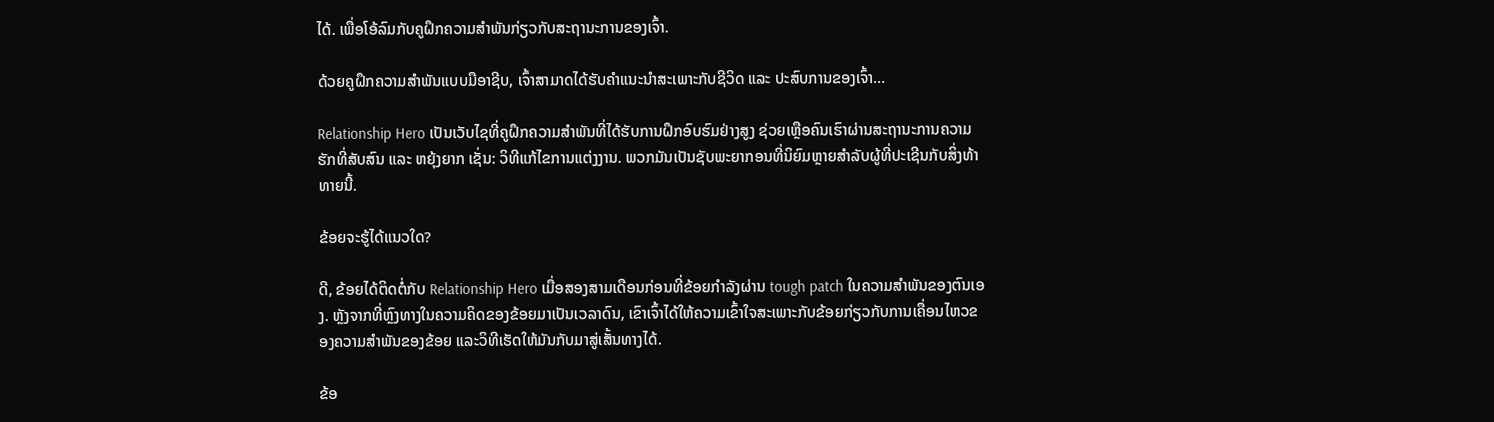ໄດ້. ເພື່ອໂອ້ລົມກັບຄູຝຶກຄວາມສຳພັນກ່ຽວກັບສະຖານະການຂອງເຈົ້າ.

ດ້ວຍຄູຝຶກຄວາມສຳພັນແບບມືອາຊີບ, ເຈົ້າສາມາດໄດ້ຮັບຄຳແນະນຳສະເພາະກັບຊີວິດ ແລະ ປະສົບການຂອງເຈົ້າ…

Relationship Hero ເປັນເວັບໄຊທີ່ຄູຝຶກຄວາມສຳພັນທີ່ໄດ້ຮັບການຝຶກອົບຮົມຢ່າງສູງ ຊ່ວຍເຫຼືອຄົນເຮົາຜ່ານສະຖານະການຄວາມຮັກທີ່ສັບສົນ ແລະ ຫຍຸ້ງຍາກ ເຊັ່ນ: ວິທີແກ້ໄຂການແຕ່ງງານ. ພວກມັນເປັນຊັບພະຍາກອນທີ່ນິຍົມຫຼາຍສໍາລັບຜູ້ທີ່ປະເຊີນກັບສິ່ງທ້າທາຍນີ້.

ຂ້ອຍຈະຮູ້ໄດ້ແນວໃດ?

ດີ, ຂ້ອຍໄດ້ຕິດຕໍ່ກັບ Relationship Hero ເມື່ອສອງສາມເດືອນກ່ອນທີ່ຂ້ອຍກໍາລັງຜ່ານ tough patch ໃນຄວາມສໍາພັນຂອງຕົນເອງ. ຫຼັງຈາກທີ່ຫຼົງທາງໃນຄວາມຄິດຂອງຂ້ອຍມາເປັນເວລາດົນ, ເຂົາເຈົ້າໄດ້ໃຫ້ຄວາມເຂົ້າໃຈສະເພາະກັບຂ້ອຍກ່ຽວກັບການເຄື່ອນໄຫວຂອງຄວາມສຳພັນຂອງຂ້ອຍ ແລະວິທີເຮັດໃຫ້ມັນກັບມາສູ່ເສັ້ນທາງໄດ້.

ຂ້ອ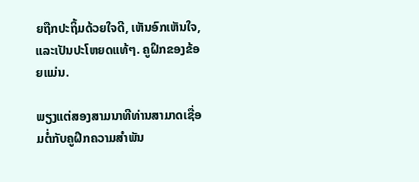ຍຖືກປະຖິ້ມດ້ວຍໃຈດີ, ເຫັນອົກເຫັນໃຈ, ແລະເປັນປະໂຫຍດແທ້ໆ. ຄູຝຶກຂອງຂ້ອຍແມ່ນ.

ພຽງແຕ່ສອງສາມນາທີທ່ານສາມາດເຊື່ອມຕໍ່ກັບຄູຝຶກຄວາມສຳພັນ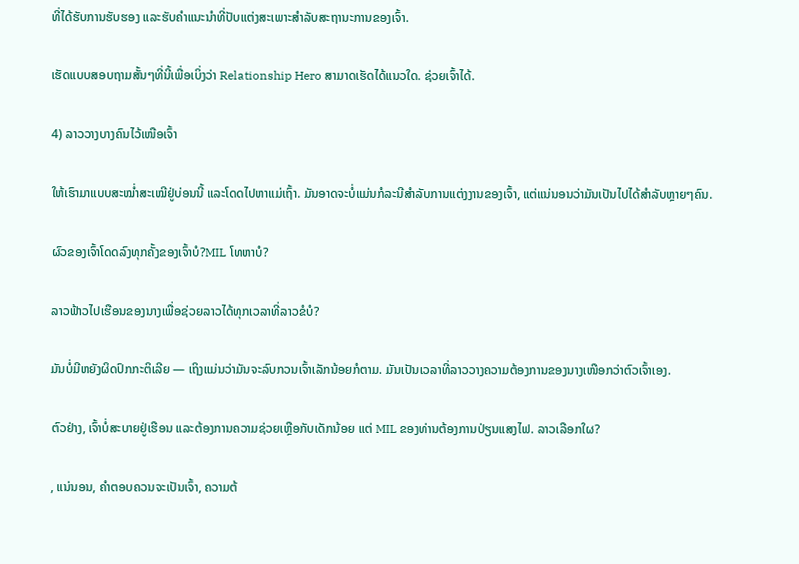ທີ່ໄດ້ຮັບການຮັບຮອງ ແລະຮັບຄຳແນະນຳທີ່ປັບແຕ່ງສະເພາະສຳລັບສະຖານະການຂອງເຈົ້າ.

ເຮັດແບບສອບຖາມສັ້ນໆທີ່ນີ້ເພື່ອເບິ່ງວ່າ Relationship Hero ສາມາດເຮັດໄດ້ແນວໃດ. ຊ່ວຍເຈົ້າໄດ້.

4) ລາວວາງບາງຄົນໄວ້ເໜືອເຈົ້າ

ໃຫ້ເຮົາມາແບບສະໝໍ່າສະເໝີຢູ່ບ່ອນນີ້ ແລະໂດດໄປຫາແມ່ເຖົ້າ. ມັນອາດຈະບໍ່ແມ່ນກໍລະນີສໍາລັບການແຕ່ງງານຂອງເຈົ້າ, ແຕ່ແນ່ນອນວ່າມັນເປັນໄປໄດ້ສໍາລັບຫຼາຍໆຄົນ.

ຜົວຂອງເຈົ້າໂດດລົງທຸກຄັ້ງຂອງເຈົ້າບໍ?MIL ໂທຫາບໍ?

ລາວຟ້າວໄປເຮືອນຂອງນາງເພື່ອຊ່ວຍລາວໄດ້ທຸກເວລາທີ່ລາວຂໍບໍ?

ມັນບໍ່ມີຫຍັງຜິດປົກກະຕິເລີຍ — ເຖິງແມ່ນວ່າມັນຈະລົບກວນເຈົ້າເລັກນ້ອຍກໍຕາມ. ມັນເປັນເວລາທີ່ລາວວາງຄວາມຕ້ອງການຂອງນາງເໜືອກວ່າຕົວເຈົ້າເອງ.

ຕົວຢ່າງ, ເຈົ້າບໍ່ສະບາຍຢູ່ເຮືອນ ແລະຕ້ອງການຄວາມຊ່ວຍເຫຼືອກັບເດັກນ້ອຍ ແຕ່ MIL ຂອງທ່ານຕ້ອງການປ່ຽນແສງໄຟ. ລາວເລືອກໃຜ?

, ແນ່ນອນ, ຄໍາຕອບຄວນຈະເປັນເຈົ້າ, ຄວາມຕ້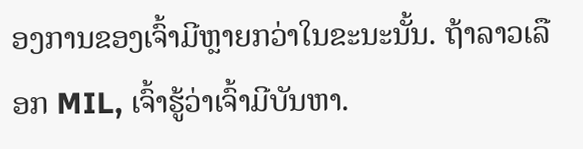ອງການຂອງເຈົ້າມີຫຼາຍກວ່າໃນຂະນະນັ້ນ. ຖ້າລາວເລືອກ MIL, ເຈົ້າຮູ້ວ່າເຈົ້າມີບັນຫາ.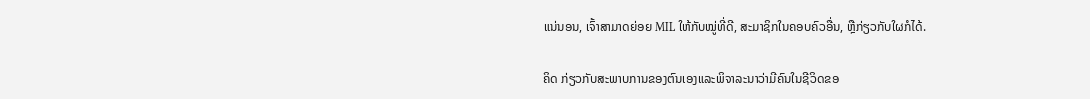ແນ່ນອນ, ເຈົ້າສາມາດຍ່ອຍ MIL ໃຫ້ກັບໝູ່ທີ່ດີ, ສະມາຊິກໃນຄອບຄົວອື່ນ, ຫຼືກ່ຽວກັບໃຜກໍໄດ້.

ຄິດ ກ່ຽວກັບສະພາບການຂອງຕົນເອງແລະພິຈາລະນາວ່າມີຄົນໃນຊີວິດຂອ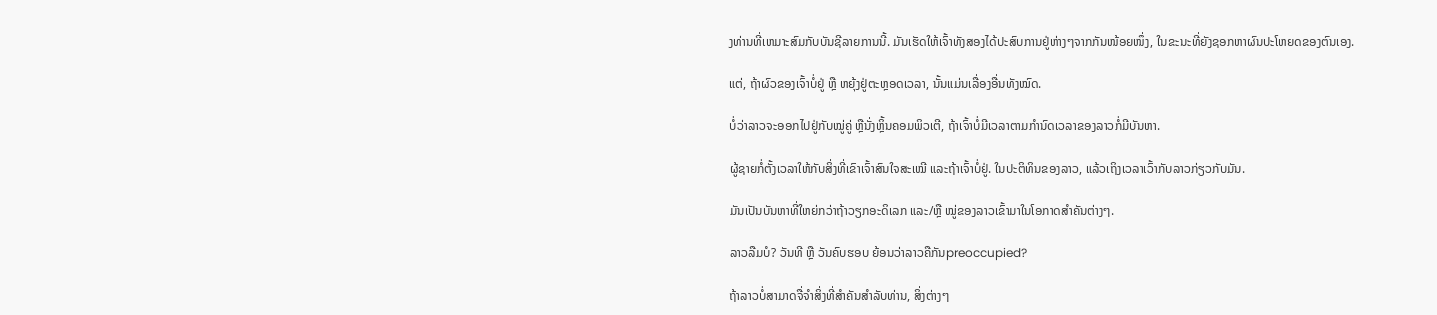ງທ່ານທີ່ເຫມາະສົມກັບບັນຊີລາຍການນີ້. ມັນເຮັດໃຫ້ເຈົ້າທັງສອງໄດ້ປະສົບການຢູ່ຫ່າງໆຈາກກັນໜ້ອຍໜຶ່ງ, ໃນຂະນະທີ່ຍັງຊອກຫາຜົນປະໂຫຍດຂອງຕົນເອງ.

ແຕ່, ຖ້າຜົວຂອງເຈົ້າບໍ່ຢູ່ ຫຼື ຫຍຸ້ງຢູ່ຕະຫຼອດເວລາ, ນັ້ນແມ່ນເລື່ອງອື່ນທັງໝົດ.

ບໍ່ວ່າລາວຈະອອກໄປຢູ່ກັບໝູ່ຄູ່ ຫຼືນັ່ງຫຼິ້ນຄອມພິວເຕີ, ຖ້າເຈົ້າບໍ່ມີເວລາຕາມກຳນົດເວລາຂອງລາວກໍ່ມີບັນຫາ.

ຜູ້ຊາຍກໍ່ຕັ້ງເວລາໃຫ້ກັບສິ່ງທີ່ເຂົາເຈົ້າສົນໃຈສະເໝີ ແລະຖ້າເຈົ້າບໍ່ຢູ່. ໃນປະຕິທິນຂອງລາວ, ແລ້ວເຖິງເວລາເວົ້າກັບລາວກ່ຽວກັບມັນ.

ມັນເປັນບັນຫາທີ່ໃຫຍ່ກວ່າຖ້າວຽກອະດິເລກ ແລະ/ຫຼື ໝູ່ຂອງລາວເຂົ້າມາໃນໂອກາດສຳຄັນຕ່າງໆ.

ລາວລືມບໍ? ວັນທີ ຫຼື ວັນຄົບຮອບ ຍ້ອນວ່າລາວຄືກັນpreoccupied?

ຖ້າລາວບໍ່ສາມາດຈື່ຈໍາສິ່ງທີ່ສໍາຄັນສໍາລັບທ່ານ, ສິ່ງຕ່າງໆ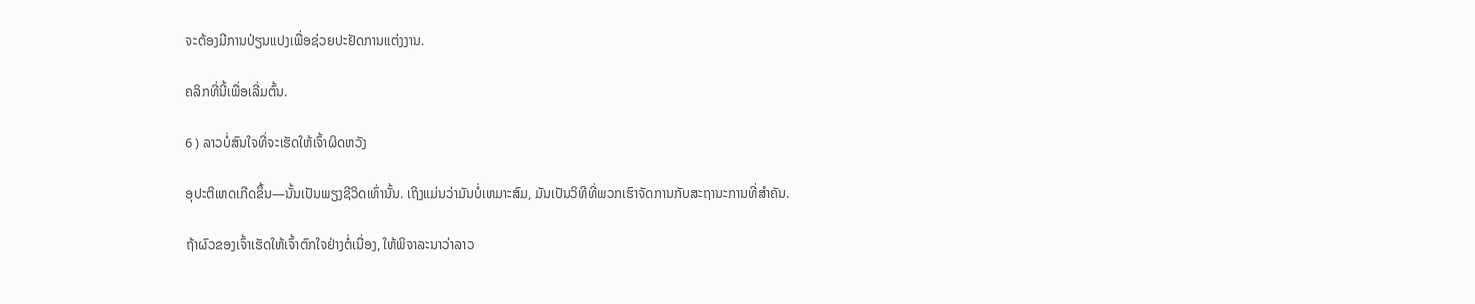ຈະຕ້ອງມີການປ່ຽນແປງເພື່ອຊ່ວຍປະຢັດການແຕ່ງງານ.

ຄລິກທີ່ນີ້ເພື່ອເລີ່ມຕົ້ນ.

6 ) ລາວບໍ່ສົນໃຈທີ່ຈະເຮັດໃຫ້ເຈົ້າຜິດຫວັງ

ອຸປະຕິເຫດເກີດຂຶ້ນ—ນັ້ນເປັນພຽງຊີວິດເທົ່ານັ້ນ. ເຖິງແມ່ນວ່າມັນບໍ່ເຫມາະສົມ, ມັນເປັນວິທີທີ່ພວກເຮົາຈັດການກັບສະຖານະການທີ່ສໍາຄັນ.

ຖ້າຜົວຂອງເຈົ້າເຮັດໃຫ້ເຈົ້າຕົກໃຈຢ່າງຕໍ່ເນື່ອງ, ໃຫ້ພິຈາລະນາວ່າລາວ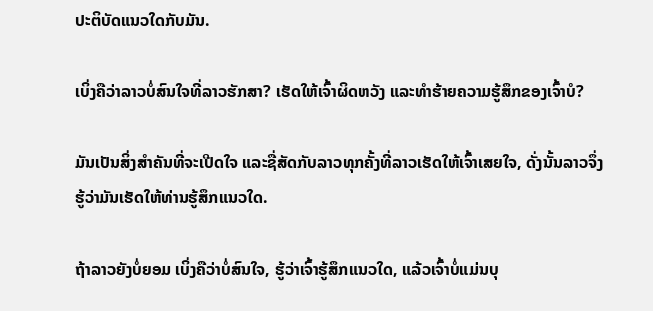ປະຕິບັດແນວໃດກັບມັນ.

ເບິ່ງຄືວ່າລາວບໍ່ສົນໃຈທີ່ລາວຮັກສາ? ເຮັດໃຫ້ເຈົ້າຜິດຫວັງ ແລະທໍາຮ້າຍຄວາມຮູ້ສຶກຂອງເຈົ້າບໍ?

ມັນເປັນສິ່ງສໍາຄັນທີ່ຈະເປີດໃຈ ແລະຊື່ສັດກັບລາວທຸກຄັ້ງທີ່ລາວເຮັດໃຫ້ເຈົ້າເສຍໃຈ, ດັ່ງນັ້ນລາວຈຶ່ງຮູ້ວ່າມັນເຮັດໃຫ້ທ່ານຮູ້ສຶກແນວໃດ.

ຖ້າລາວຍັງບໍ່ຍອມ ເບິ່ງຄືວ່າບໍ່ສົນໃຈ, ຮູ້ວ່າເຈົ້າຮູ້ສຶກແນວໃດ, ແລ້ວເຈົ້າບໍ່ແມ່ນບຸ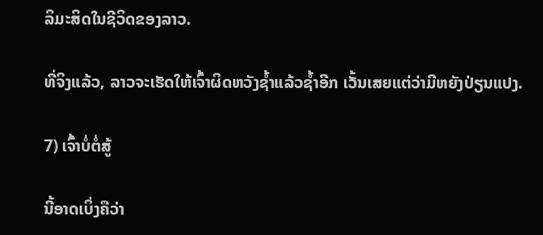ລິມະສິດໃນຊີວິດຂອງລາວ.

ທີ່ຈິງແລ້ວ, ລາວຈະເຮັດໃຫ້ເຈົ້າຜິດຫວັງຊ້ຳແລ້ວຊໍ້າອີກ ເວັ້ນເສຍແຕ່ວ່າມີຫຍັງປ່ຽນແປງ.

7) ເຈົ້າບໍ່ຕໍ່ສູ້

ນີ້ອາດເບິ່ງຄືວ່າ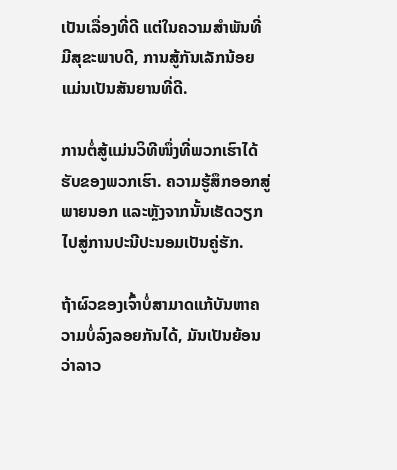ເປັນເລື່ອງທີ່ດີ ແຕ່ໃນຄວາມສຳພັນທີ່ມີສຸຂະພາບດີ, ການສູ້ກັນເລັກນ້ອຍແມ່ນເປັນສັນຍານທີ່ດີ.

ການຕໍ່ສູ້ແມ່ນວິທີໜຶ່ງທີ່ພວກເຮົາໄດ້ຮັບຂອງພວກເຮົາ. ຄວາມຮູ້ສຶກອອກສູ່ພາຍນອກ ແລະຫຼັງຈາກນັ້ນເຮັດວຽກໄປສູ່ການປະນີປະນອມເປັນຄູ່ຮັກ.

ຖ້າຜົວຂອງເຈົ້າບໍ່ສາມາດແກ້ບັນຫາຄວາມບໍ່ລົງລອຍກັນໄດ້, ມັນເປັນຍ້ອນວ່າລາວ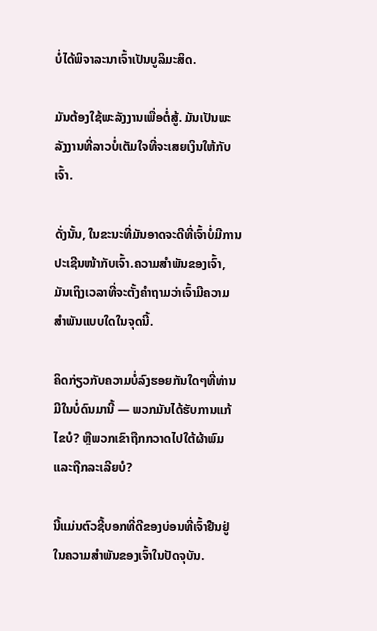ບໍ່ໄດ້ພິຈາລະນາເຈົ້າເປັນບູລິມະສິດ.

ມັນຕ້ອງໃຊ້ພະລັງງານເພື່ອຕໍ່ສູ້. ມັນເປັນພະລັງງານທີ່ລາວບໍ່ເຕັມໃຈທີ່ຈະເສຍເງິນໃຫ້ກັບເຈົ້າ.

ດັ່ງນັ້ນ, ໃນຂະນະທີ່ມັນອາດຈະດີທີ່ເຈົ້າບໍ່ມີການປະເຊີນໜ້າກັບເຈົ້າ.ຄວາມສໍາພັນຂອງເຈົ້າ, ມັນເຖິງເວລາທີ່ຈະຕັ້ງຄໍາຖາມວ່າເຈົ້າມີຄວາມສໍາພັນແບບໃດໃນຈຸດນີ້.

ຄິດກ່ຽວກັບຄວາມບໍ່ລົງຮອຍກັນໃດໆທີ່ທ່ານມີໃນບໍ່ດົນມານີ້ — ພວກມັນໄດ້ຮັບການແກ້ໄຂບໍ? ຫຼືພວກເຂົາຖືກກວາດໄປໃຕ້ຜ້າພົມ ແລະຖືກລະເລີຍບໍ?

ນີ້ແມ່ນຕົວຊີ້ບອກທີ່ດີຂອງບ່ອນທີ່ເຈົ້າຢືນຢູ່ໃນຄວາມສຳພັນຂອງເຈົ້າໃນປັດຈຸບັນ.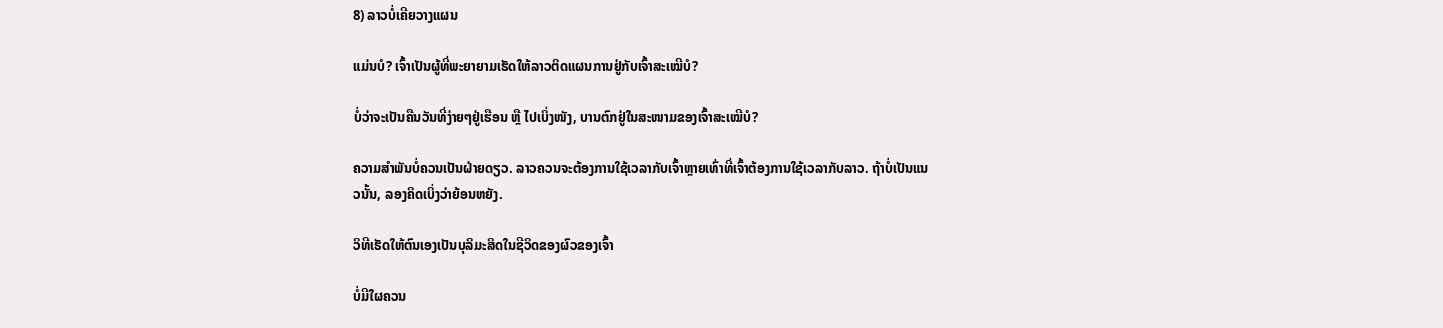8) ລາວບໍ່ເຄີຍວາງແຜນ

ແມ່ນບໍ? ເຈົ້າເປັນຜູ້ທີ່ພະຍາຍາມເຮັດໃຫ້ລາວຕິດແຜນການຢູ່ກັບເຈົ້າສະເໝີບໍ?

ບໍ່ວ່າຈະເປັນຄືນວັນທີ່ງ່າຍໆຢູ່ເຮືອນ ຫຼື ໄປເບິ່ງໜັງ, ບານຕົກຢູ່ໃນສະໜາມຂອງເຈົ້າສະເໝີບໍ?

ຄວາມສຳພັນບໍ່ຄວນເປັນຝ່າຍດຽວ. ລາວຄວນຈະຕ້ອງການໃຊ້ເວລາກັບເຈົ້າຫຼາຍເທົ່າທີ່ເຈົ້າຕ້ອງການໃຊ້ເວລາກັບລາວ. ຖ້າບໍ່ເປັນແນວນັ້ນ, ລອງຄິດເບິ່ງວ່າຍ້ອນຫຍັງ.

ວິທີເຮັດໃຫ້ຕົນເອງເປັນບຸລິມະສິດໃນຊີວິດຂອງຜົວຂອງເຈົ້າ

ບໍ່ມີໃຜຄວນ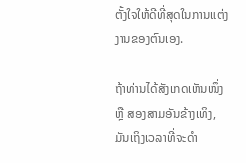ຕັ້ງໃຈໃຫ້ດີທີ່ສຸດໃນການແຕ່ງງານຂອງຕົນເອງ.

ຖ້າທ່ານໄດ້ສັງເກດເຫັນໜຶ່ງ ຫຼື ສອງສາມອັນຂ້າງເທິງ, ມັນເຖິງເວລາທີ່ຈະດຳ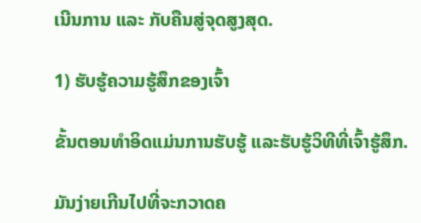ເນີນການ ແລະ ກັບຄືນສູ່ຈຸດສູງສຸດ.

1) ຮັບຮູ້ຄວາມຮູ້ສຶກຂອງເຈົ້າ

ຂັ້ນຕອນທໍາອິດແມ່ນການຮັບຮູ້ ແລະຮັບຮູ້ວິທີທີ່ເຈົ້າຮູ້ສຶກ.

ມັນງ່າຍເກີນໄປທີ່ຈະກວາດຄ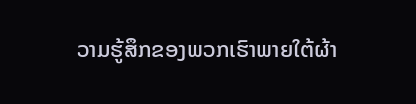ວາມຮູ້ສຶກຂອງພວກເຮົາພາຍໃຕ້ຜ້າ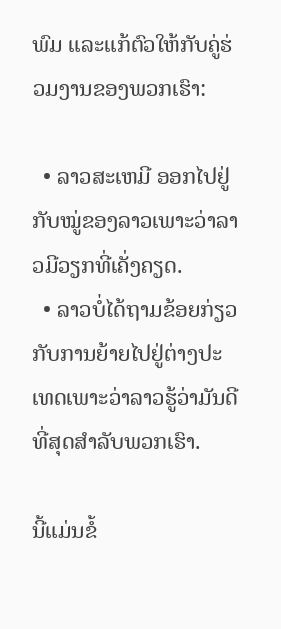ພົມ ແລະແກ້ຕົວໃຫ້ກັບຄູ່ຮ່ວມງານຂອງພວກເຮົາ:

  • ລາວສະເຫມີ ອອກໄປຢູ່ກັບໝູ່ຂອງລາວເພາະວ່າລາວມີວຽກທີ່ເຄັ່ງຄຽດ.
  • ລາວບໍ່ໄດ້ຖາມຂ້ອຍກ່ຽວກັບການຍ້າຍໄປຢູ່ຕ່າງປະເທດເພາະວ່າລາວຮູ້ວ່າມັນດີທີ່ສຸດສຳລັບພວກເຮົາ.

ນີ້ແມ່ນຂໍ້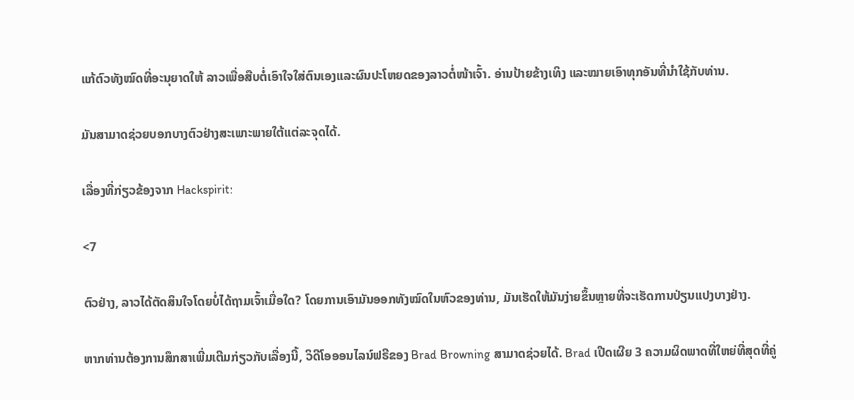ແກ້ຕົວທັງໝົດທີ່ອະນຸຍາດໃຫ້ ລາວເພື່ອສືບຕໍ່ເອົາໃຈໃສ່ຕົນເອງແລະຜົນປະໂຫຍດຂອງລາວຕໍ່ໜ້າເຈົ້າ. ອ່ານປ້າຍຂ້າງເທິງ ແລະໝາຍເອົາທຸກອັນທີ່ນຳໃຊ້ກັບທ່ານ.

ມັນສາມາດຊ່ວຍບອກບາງຕົວຢ່າງສະເພາະພາຍໃຕ້ແຕ່ລະຈຸດໄດ້.

ເລື່ອງທີ່ກ່ຽວຂ້ອງຈາກ Hackspirit:

<7

ຕົວຢ່າງ, ລາວໄດ້ຕັດສິນໃຈໂດຍບໍ່ໄດ້ຖາມເຈົ້າເມື່ອໃດ? ໂດຍການເອົາມັນອອກທັງໝົດໃນຫົວຂອງທ່ານ, ມັນເຮັດໃຫ້ມັນງ່າຍຂຶ້ນຫຼາຍທີ່ຈະເຮັດການປ່ຽນແປງບາງຢ່າງ.

ຫາກທ່ານຕ້ອງການສຶກສາເພີ່ມເຕີມກ່ຽວກັບເລື່ອງນີ້, ວິດີໂອອອນໄລນ໌ຟຣີຂອງ Brad Browning ສາມາດຊ່ວຍໄດ້. Brad ເປີດເຜີຍ 3 ຄວາມຜິດພາດທີ່ໃຫຍ່ທີ່ສຸດທີ່ຄູ່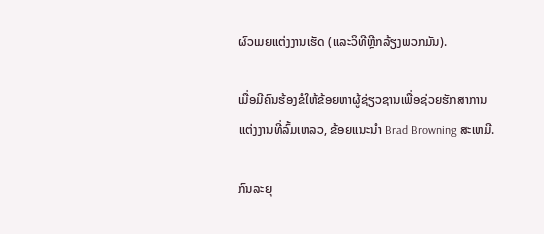ຜົວເມຍແຕ່ງງານເຮັດ (ແລະວິທີຫຼີກລ້ຽງພວກມັນ).

ເມື່ອມີຄົນຮ້ອງຂໍໃຫ້ຂ້ອຍຫາຜູ້ຊ່ຽວຊານເພື່ອຊ່ວຍຮັກສາການແຕ່ງງານທີ່ລົ້ມເຫລວ, ຂ້ອຍແນະນໍາ Brad Browning ສະເຫມີ.

ກົນລະຍຸ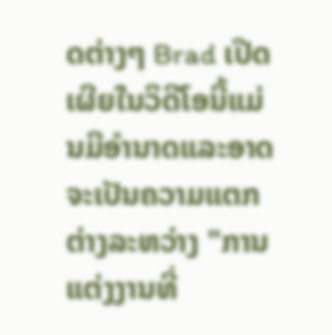ດຕ່າງໆ Brad ເປີດເຜີຍໃນວິດີໂອນີ້ແມ່ນມີອໍານາດແລະອາດຈະເປັນຄວາມແຕກຕ່າງລະຫວ່າງ "ການແຕ່ງງານທີ່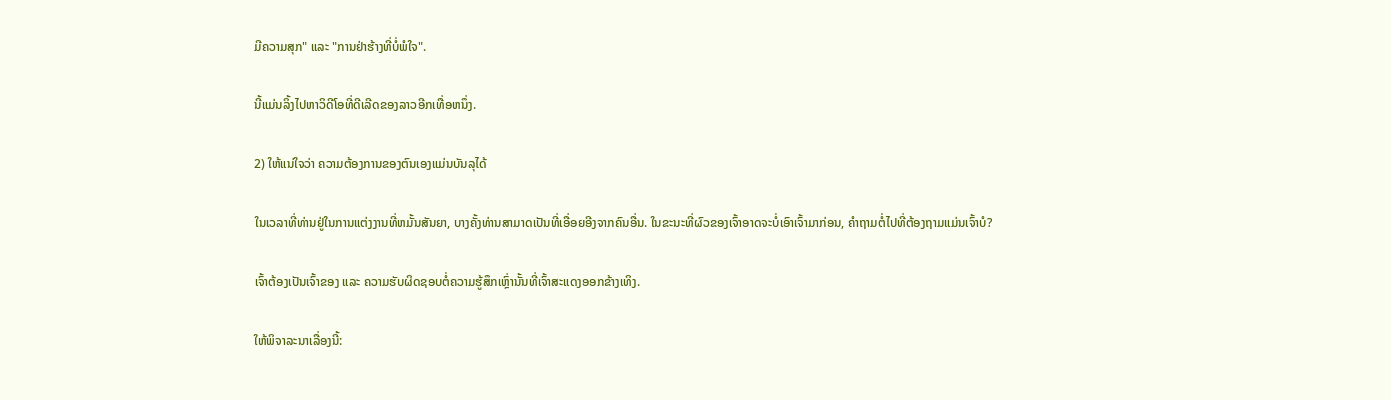ມີຄວາມສຸກ" ແລະ "ການຢ່າຮ້າງທີ່ບໍ່ພໍໃຈ".

ນີ້ແມ່ນລິ້ງໄປຫາວິດີໂອທີ່ດີເລີດຂອງລາວອີກເທື່ອຫນຶ່ງ.

2) ໃຫ້ແນ່ໃຈວ່າ ຄວາມຕ້ອງການຂອງຕົນເອງແມ່ນບັນລຸໄດ້

ໃນເວລາທີ່ທ່ານຢູ່ໃນການແຕ່ງງານທີ່ຫມັ້ນສັນຍາ, ບາງຄັ້ງທ່ານສາມາດເປັນທີ່ເອື່ອຍອີງຈາກຄົນອື່ນ. ໃນຂະນະທີ່ຜົວຂອງເຈົ້າອາດຈະບໍ່ເອົາເຈົ້າມາກ່ອນ, ຄຳຖາມຕໍ່ໄປທີ່ຕ້ອງຖາມແມ່ນເຈົ້າບໍ?

ເຈົ້າຕ້ອງເປັນເຈົ້າຂອງ ແລະ ຄວາມຮັບຜິດຊອບຕໍ່ຄວາມຮູ້ສຶກເຫຼົ່ານັ້ນທີ່ເຈົ້າສະແດງອອກຂ້າງເທິງ.

ໃຫ້ພິຈາລະນາເລື່ອງນີ້: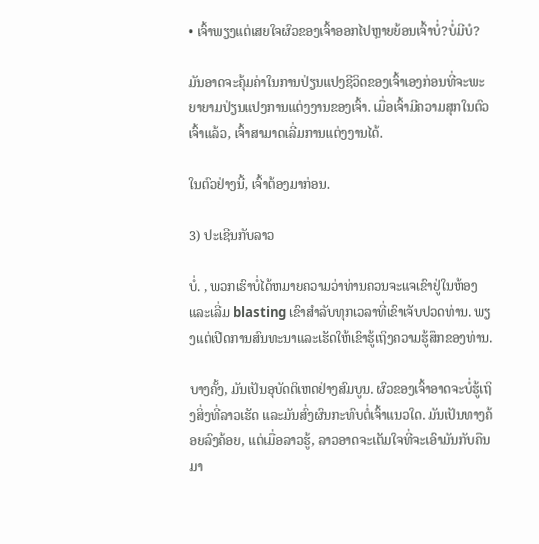• ເຈົ້າພຽງແຕ່ເສຍໃຈຜົວຂອງເຈົ້າອອກໄປຫຼາຍຍ້ອນເຈົ້າບໍ່?ບໍ່ມີບໍ?

ມັນອາດຈະຄຸ້ມຄ່າໃນການປ່ຽນແປງຊີວິດຂອງເຈົ້າເອງກ່ອນທີ່ຈະພະຍາຍາມປ່ຽນແປງການແຕ່ງງານຂອງເຈົ້າ. ເມື່ອເຈົ້າມີຄວາມສຸກໃນຕົວເຈົ້າແລ້ວ, ເຈົ້າສາມາດເລີ່ມການແຕ່ງງານໄດ້.

ໃນຕົວຢ່າງນີ້, ເຈົ້າຕ້ອງມາກ່ອນ.

3) ປະເຊີນກັບລາວ

ບໍ່. , ພວກເຮົາບໍ່ໄດ້ຫມາຍຄວາມວ່າທ່ານຄວນຈະແຈເຂົາຢູ່ໃນຫ້ອງແລະເລີ່ມ blasting ເຂົາສໍາລັບທຸກເວລາທີ່ເຂົາເຈັບປວດທ່ານ. ພຽງແຕ່ເປີດການສົນທະນາແລະເຮັດໃຫ້ເຂົາຮູ້ເຖິງຄວາມຮູ້ສຶກຂອງທ່ານ.

ບາງຄັ້ງ, ມັນເປັນອຸບັດຕິເຫດຢ່າງສົມບູນ. ຜົວຂອງເຈົ້າອາດຈະບໍ່ຮູ້ເຖິງສິ່ງທີ່ລາວເຮັດ ແລະມັນສົ່ງຜົນກະທົບຕໍ່ເຈົ້າແນວໃດ. ມັນເປັນທາງຄ້ອຍລົງຄ້ອຍ, ແຕ່ເມື່ອລາວຮູ້, ລາວອາດຈະເຕັມໃຈທີ່ຈະເອົາມັນກັບຄືນມາ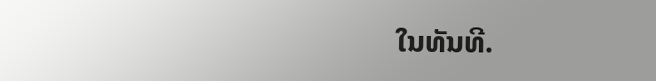ໃນທັນທີ.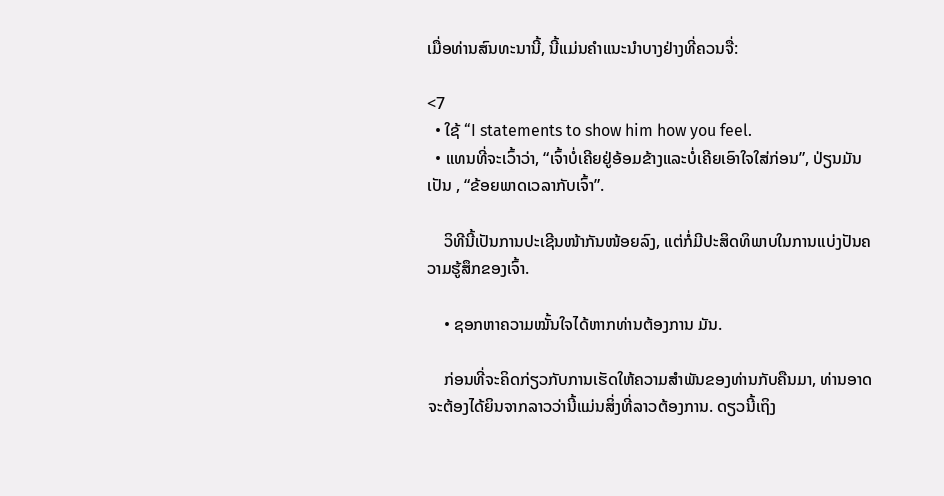ເມື່ອທ່ານສົນທະນານີ້, ນີ້ແມ່ນຄໍາແນະນໍາບາງຢ່າງທີ່ຄວນຈື່:

<7
  • ໃຊ້ “I statements to show him how you feel.
  • ແທນທີ່ຈະເວົ້າວ່າ, “ເຈົ້າບໍ່ເຄີຍຢູ່ອ້ອມຂ້າງແລະບໍ່ເຄີຍເອົາໃຈໃສ່ກ່ອນ”, ປ່ຽນມັນເປັນ , “ຂ້ອຍພາດເວລາກັບເຈົ້າ”.

    ວິທີນີ້ເປັນການປະເຊີນໜ້າກັນໜ້ອຍລົງ, ແຕ່ກໍ່ມີປະສິດທິພາບໃນການແບ່ງປັນຄວາມຮູ້ສຶກຂອງເຈົ້າ.

    • ຊອກຫາຄວາມໝັ້ນໃຈໄດ້ຫາກທ່ານຕ້ອງການ ມັນ.

    ກ່ອນທີ່ຈະຄິດກ່ຽວກັບການເຮັດໃຫ້ຄວາມສໍາພັນຂອງທ່ານກັບຄືນມາ, ທ່ານອາດຈະຕ້ອງໄດ້ຍິນຈາກລາວວ່ານີ້ແມ່ນສິ່ງທີ່ລາວຕ້ອງການ. ດຽວນີ້ເຖິງ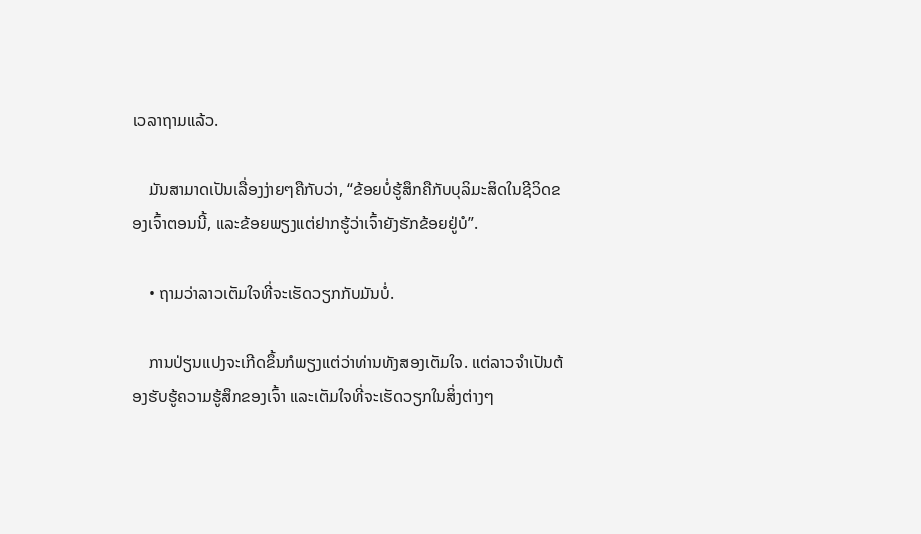ເວລາຖາມແລ້ວ.

    ມັນສາມາດເປັນເລື່ອງງ່າຍໆຄືກັບວ່າ, “ຂ້ອຍບໍ່ຮູ້ສຶກຄືກັບບຸລິມະສິດໃນຊີວິດຂອງເຈົ້າຕອນນີ້, ແລະຂ້ອຍພຽງແຕ່ຢາກຮູ້ວ່າເຈົ້າຍັງຮັກຂ້ອຍຢູ່ບໍ”.

    • ຖາມວ່າລາວເຕັມໃຈທີ່ຈະເຮັດວຽກກັບມັນບໍ່.

    ການປ່ຽນແປງຈະເກີດຂຶ້ນກໍພຽງແຕ່ວ່າທ່ານທັງສອງເຕັມໃຈ. ແຕ່ລາວຈໍາເປັນຕ້ອງຮັບຮູ້ຄວາມຮູ້ສຶກຂອງເຈົ້າ ແລະເຕັມໃຈທີ່ຈະເຮັດວຽກໃນສິ່ງຕ່າງໆ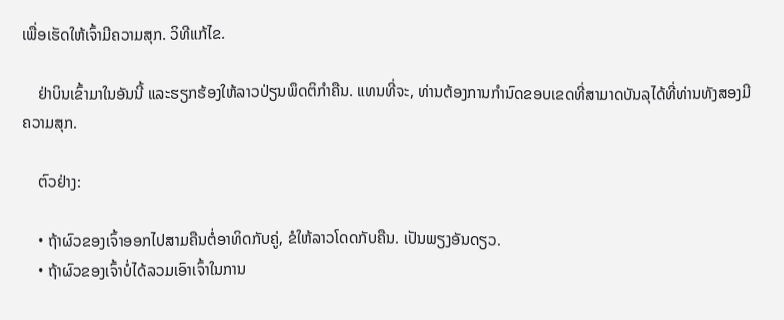ເພື່ອເຮັດໃຫ້ເຈົ້າມີຄວາມສຸກ. ວິທີແກ້ໄຂ.

    ຢ່າບິນເຂົ້າມາໃນອັນນີ້ ແລະຮຽກຮ້ອງໃຫ້ລາວປ່ຽນພຶດຕິກຳຄືນ. ແທນທີ່ຈະ, ທ່ານຕ້ອງການກໍານົດຂອບເຂດທີ່ສາມາດບັນລຸໄດ້ທີ່ທ່ານທັງສອງມີຄວາມສຸກ.

    ຕົວຢ່າງ:

    • ຖ້າຜົວຂອງເຈົ້າອອກໄປສາມຄືນຕໍ່ອາທິດກັບຄູ່, ຂໍໃຫ້ລາວໂດດກັບຄືນ. ເປັນພຽງອັນດຽວ.
    • ຖ້າຜົວຂອງເຈົ້າບໍ່ໄດ້ລວມເອົາເຈົ້າໃນການ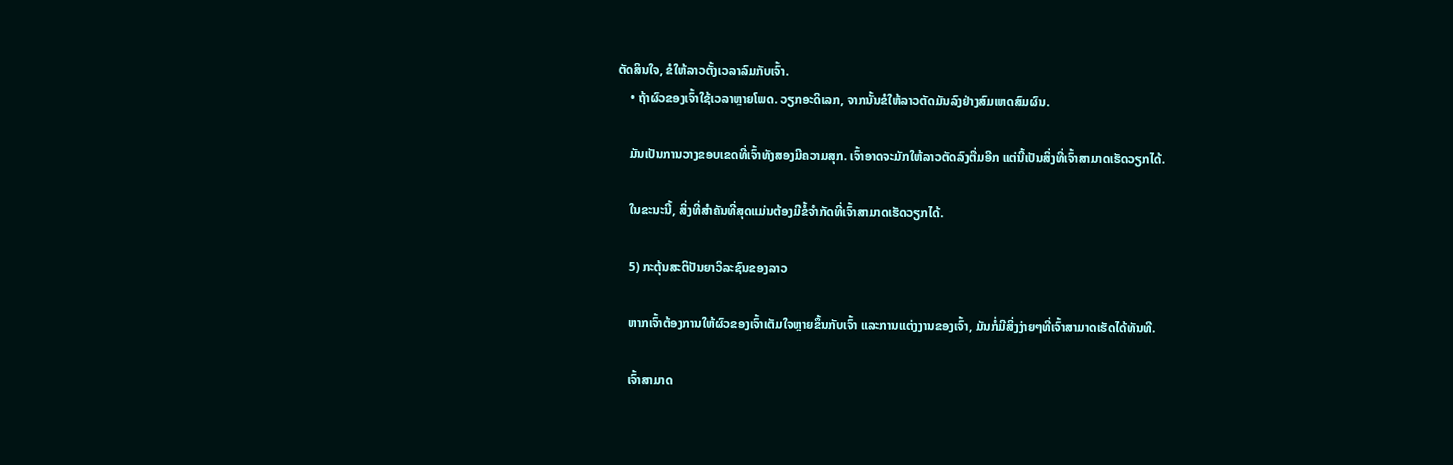ຕັດສິນໃຈ, ຂໍໃຫ້ລາວຕັ້ງເວລາລົມກັບເຈົ້າ.
    • ຖ້າຜົວຂອງເຈົ້າໃຊ້ເວລາຫຼາຍໂພດ. ວຽກອະດິເລກ, ຈາກນັ້ນຂໍໃຫ້ລາວຕັດມັນລົງຢ່າງສົມເຫດສົມຜົນ.

    ມັນເປັນການວາງຂອບເຂດທີ່ເຈົ້າທັງສອງມີຄວາມສຸກ. ເຈົ້າອາດຈະມັກໃຫ້ລາວຕັດລົງຕື່ມອີກ ແຕ່ນີ້ເປັນສິ່ງທີ່ເຈົ້າສາມາດເຮັດວຽກໄດ້.

    ໃນຂະນະນີ້, ສິ່ງທີ່ສຳຄັນທີ່ສຸດແມ່ນຕ້ອງມີຂໍ້ຈຳກັດທີ່ເຈົ້າສາມາດເຮັດວຽກໄດ້.

    5) ກະຕຸ້ນສະຕິປັນຍາວິລະຊົນຂອງລາວ

    ຫາກເຈົ້າຕ້ອງການໃຫ້ຜົວຂອງເຈົ້າເຕັມໃຈຫຼາຍຂຶ້ນກັບເຈົ້າ ແລະການແຕ່ງງານຂອງເຈົ້າ, ມັນກໍ່ມີສິ່ງງ່າຍໆທີ່ເຈົ້າສາມາດເຮັດໄດ້ທັນທີ.

    ເຈົ້າສາມາດ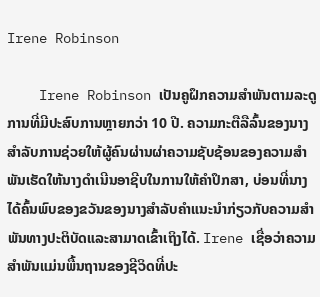Irene Robinson

    Irene Robinson ເປັນຄູຝຶກຄວາມສໍາພັນຕາມລະດູການທີ່ມີປະສົບການຫຼາຍກວ່າ 10 ປີ. ຄວາມກະຕືລືລົ້ນຂອງນາງສໍາລັບການຊ່ວຍໃຫ້ຜູ້ຄົນຜ່ານຜ່າຄວາມຊັບຊ້ອນຂອງຄວາມສໍາພັນເຮັດໃຫ້ນາງດໍາເນີນອາຊີບໃນການໃຫ້ຄໍາປຶກສາ, ບ່ອນທີ່ນາງໄດ້ຄົ້ນພົບຂອງຂວັນຂອງນາງສໍາລັບຄໍາແນະນໍາກ່ຽວກັບຄວາມສໍາພັນທາງປະຕິບັດແລະສາມາດເຂົ້າເຖິງໄດ້. Irene ເຊື່ອວ່າຄວາມສຳພັນແມ່ນພື້ນຖານຂອງຊີວິດທີ່ປະ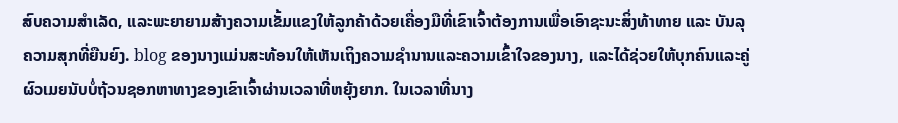ສົບຄວາມສຳເລັດ, ແລະພະຍາຍາມສ້າງຄວາມເຂັ້ມແຂງໃຫ້ລູກຄ້າດ້ວຍເຄື່ອງມືທີ່ເຂົາເຈົ້າຕ້ອງການເພື່ອເອົາຊະນະສິ່ງທ້າທາຍ ແລະ ບັນລຸຄວາມສຸກທີ່ຍືນຍົງ. blog ຂອງນາງແມ່ນສະທ້ອນໃຫ້ເຫັນເຖິງຄວາມຊໍານານແລະຄວາມເຂົ້າໃຈຂອງນາງ, ແລະໄດ້ຊ່ວຍໃຫ້ບຸກຄົນແລະຄູ່ຜົວເມຍນັບບໍ່ຖ້ວນຊອກຫາທາງຂອງເຂົາເຈົ້າຜ່ານເວລາທີ່ຫຍຸ້ງຍາກ. ໃນເວລາທີ່ນາງ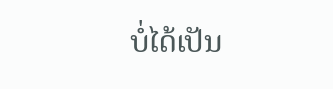ບໍ່ໄດ້ເປັນ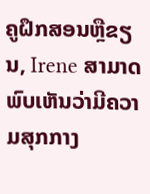ຄູຝຶກສອນຫຼືຂຽນ, Irene ສາມາດພົບເຫັນວ່າມີຄວາມສຸກກາງ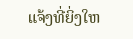ແຈ້ງທີ່ຍິ່ງໃຫ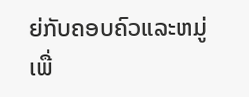ຍ່ກັບຄອບຄົວແລະຫມູ່ເພື່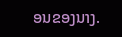ອນຂອງນາງ.